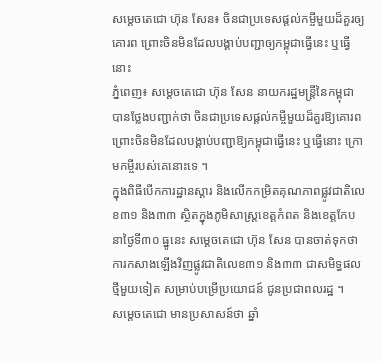សម្ដេចតេជោ ហ៊ុន សែន៖ ចិនជាប្រទេសផ្តល់កម្ចីមួយដ៏គួរឲ្យគោរព ព្រោះចិនមិនដែលបង្គាប់បញ្ជាឲ្យកម្ពុជាធ្វើនេះ ឬធ្វើនោះ
ភ្នំពេញ៖ សម្ដេចតេជោ ហ៊ុន សែន នាយករដ្ឋមន្ត្រីនៃកម្ពុជា បានថ្លែងបញ្ជាក់ថា ចិនជាប្រទេសផ្តល់កម្ចីមួយដ៏គួរឱ្យគោរព ព្រោះចិនមិនដែលបង្គាប់បញ្ជាឱ្យកម្ពុជាធ្វើនេះ ឬធ្វើនោះ ក្រោមកម្ចីរបស់គេនោះទេ ។
ក្នុងពិធីបើកការដ្ឋានស្តារ និងលើកកម្រិតគុណភាពផ្លូវជាតិលេខ៣១ និង៣៣ ស្ថិតក្នុងភូមិសាស្ត្រខេត្តកំពត និងខេត្តកែប នាថ្ងៃទី៣០ ធ្នូនេះ សម្តេចតេជោ ហ៊ុន សែន បានចាត់ទុកថា ការកសាងឡើងវិញផ្លូវជាតិលេខ៣១ និង៣៣ ជាសមិទ្ធផលថ្មីមួយទៀត សម្រាប់បម្រើប្រយោជន៍ ជូនប្រជាពលរដ្ឋ ។
សម្តេចតេជោ មានប្រសាសន៍ថា ឆ្នាំ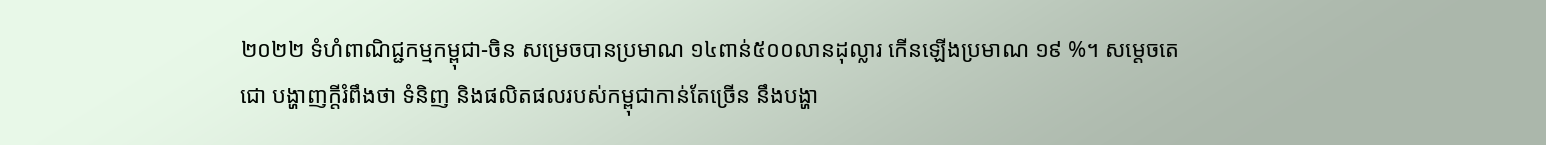២០២២ ទំហំពាណិជ្ជកម្មកម្ពុជា-ចិន សម្រេចបានប្រមាណ ១៤ពាន់៥០០លានដុល្លារ កើនឡើងប្រមាណ ១៩ %។ សម្តេចតេជោ បង្ហាញក្តីរំពឹងថា ទំនិញ និងផលិតផលរបស់កម្ពុជាកាន់តែច្រើន នឹងបង្ហា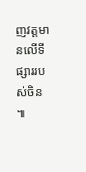ញវត្តមានលើទីផ្សាររបស់ចិន ៕